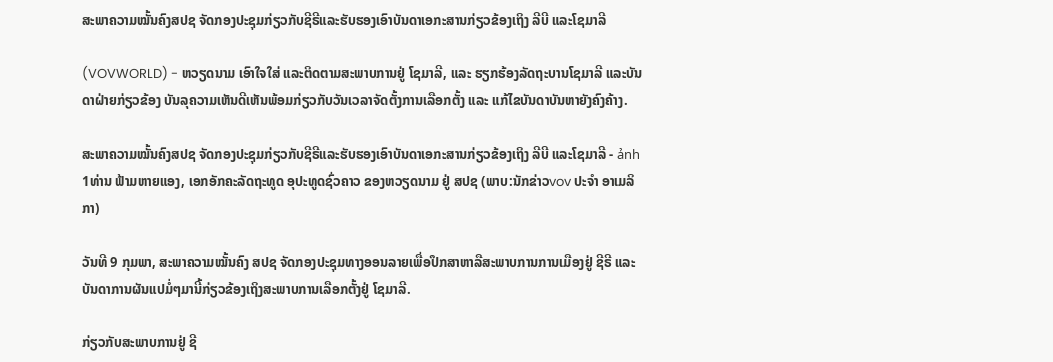ສະພາຄວາມໝັ້ນຄົງສປຊ ຈັດກອງປະຊຸມກ່ຽວກັບຊີຣີແລະຮັບຮອງເອົາບັນດາເອກະສານກ່ຽວຂ້ອງເຖິງ ລີບີ ແລະໂຊມາລີ

(VOVWORLD) - ຫວຽດນາມ ເອົາໃຈໃສ່ ແລະຕິດຕາມສະພາບການຢູ່ ໂຊມາລີ, ແລະ ຮຽກຮ້ອງລັດຖະບານໂຊມາລີ ແລະບັນດາຝ່າຍກ່ຽວຂ້ອງ ບັນລຸຄວາມເຫັນດີເຫັນພ້ອມກ່ຽວກັບວັນເວລາຈັດຕັ້ງການເລືອກຕັ້ງ ແລະ ແກ້ໄຂບັນດາບັນຫາຍັງຄົງຄ້າງ.

ສະພາຄວາມໝັ້ນຄົງສປຊ ຈັດກອງປະຊຸມກ່ຽວກັບຊີຣີແລະຮັບຮອງເອົາບັນດາເອກະສານກ່ຽວຂ້ອງເຖິງ ລີບີ ແລະໂຊມາລີ - ảnh 1ທ່ານ ຟ້າມຫາຍແອງ, ເອກອັກຄະລັດຖະທູດ ອຸປະທູດຊົ່ວຄາວ ຂອງຫວຽດນາມ ຢູ່ ສປຊ (ພາບ:ນັກຂ່າວvov ປະຈຳ ອາເມລິກາ)

ວັນທີ 9 ກຸມພາ, ສະພາຄວາມໝັ້ນຄົງ ສປຊ ຈັດກອງປະຊຸມທາງອອນລາຍເພື່ອປຶກສາຫາລືສະພາບການການເມືອງຢູ່ ຊີຣີ ແລະ ບັນດາການຜັນແປມໍ່ໆມານີ້ກ່ຽວຂ້ອງເຖິງສະພາບການເລືອກຕັ້ງຢູ່ ໂຊມາລີ.

ກ່ຽວກັບສະພາບການຢູ່ ຊີ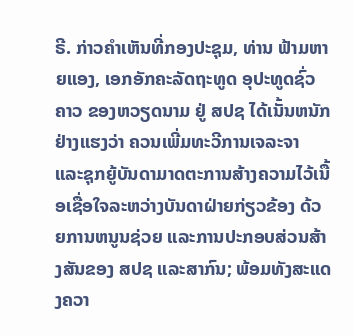ຣີ. ກ່າວຄຳເຫັນທີ່ກອງປະຊຸມ, ທ່ານ ຟ້າມຫາຍແອງ, ເອກອັກຄະລັດຖະທູດ ອຸປະທູດຊົ່ວຄາວ ຂອງຫວຽດນາມ ຢູ່ ສປຊ ໄດ້ເນັ້ນຫນັກຢ່າງແຮງວ່າ ຄວນເພີ່ມທະວີການເຈລະຈາ ແລະຊຸກຍູ້ບັນດາມາດຕະການສ້າງຄວາມໄວ້ເນື້ອເຊື່ອໃຈລະຫວ່າງບັນດາຝ່າຍກ່ຽວຂ້ອງ ດ້ວຍການຫນູນຊ່ວຍ ແລະການປະກອບສ່ວນສ້າງສັນຂອງ ສປຊ ແລະສາກົນ; ພ້ອມທັງສະແດງຄວາ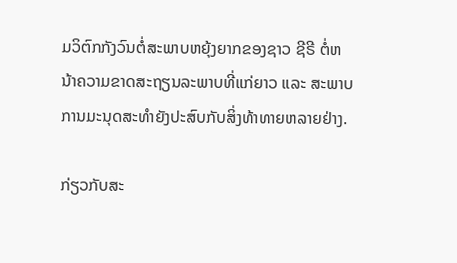ມວິຕົກກັງວົນຕໍ່ສະພາບຫຍຸ້ງຍາກຂອງຊາວ ຊີຣີ ຕໍ່ຫນ້າຄວາມຂາດສະຖຽນລະພາບທີ່ແກ່ຍາວ ແລະ ສະພາບການມະນຸດສະທຳຍັງປະສົບກັບສິ່ງທ້າທາຍຫລາຍຢ່າງ.

ກ່ຽວກັບສະ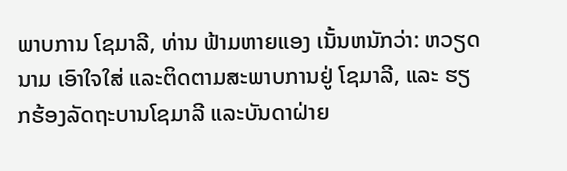ພາບການ ໂຊມາລີ, ທ່ານ ຟ້າມຫາຍແອງ ເນັ້ນຫນັກວ່າ: ຫວຽດນາມ ເອົາໃຈໃສ່ ແລະຕິດຕາມສະພາບການຢູ່ ໂຊມາລີ, ແລະ ຮຽກຮ້ອງລັດຖະບານໂຊມາລີ ແລະບັນດາຝ່າຍ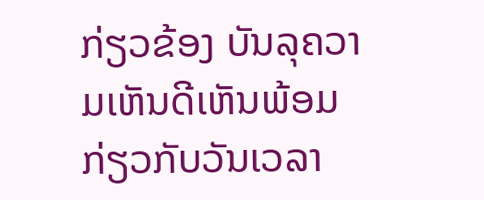ກ່ຽວຂ້ອງ ບັນລຸຄວາມເຫັນດີເຫັນພ້ອມກ່ຽວກັບວັນເວລາ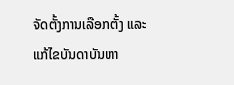ຈັດຕັ້ງການເລືອກຕັ້ງ ແລະ ແກ້ໄຂບັນດາບັນຫາ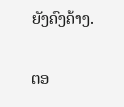ຍັງຄົງຄ້າງ.

ຕອ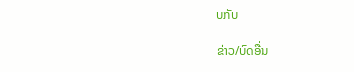ບກັບ

ຂ່າວ/ບົດອື່ນ